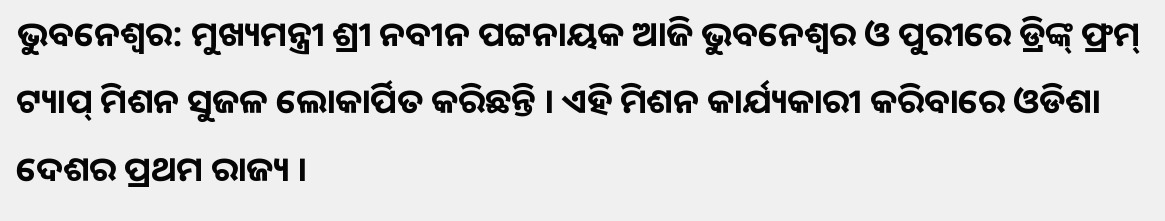ଭୁବନେଶ୍ୱର: ମୁଖ୍ୟମନ୍ତ୍ରୀ ଶ୍ରୀ ନବୀନ ପଟ୍ଟନାୟକ ଆଜି ଭୁବନେଶ୍ୱର ଓ ପୁରୀରେ ଡ୍ରିଙ୍କ୍ ଫ୍ରମ୍ ଟ୍ୟାପ୍ ମିଶନ ସୁଜଳ ଲୋକାର୍ପିତ କରିଛନ୍ତି । ଏହି ମିଶନ କାର୍ଯ୍ୟକାରୀ କରିବାରେ ଓଡିଶା ଦେଶର ପ୍ରଥମ ରାଜ୍ୟ ।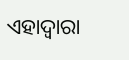ଏହାଦ୍ୱାରା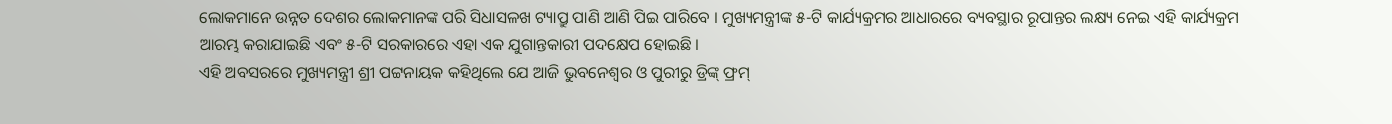ଲୋକମାନେ ଉନ୍ନତ ଦେଶର ଲୋକମାନଙ୍କ ପରି ସିଧାସଳଖ ଟ୍ୟାପ୍ରୁ ପାଣି ଆଣି ପିଇ ପାରିବେ । ମୁଖ୍ୟମନ୍ତ୍ରୀଙ୍କ ୫-ଟି କାର୍ଯ୍ୟକ୍ରମର ଆଧାରରେ ବ୍ୟବସ୍ଥାର ରୂପାନ୍ତର ଲକ୍ଷ୍ୟ ନେଇ ଏହି କାର୍ଯ୍ୟକ୍ରମ ଆରମ୍ଭ କରାଯାଇଛି ଏବଂ ୫-ଟି ସରକାରରେ ଏହା ଏକ ଯୁଗାନ୍ତକାରୀ ପଦକ୍ଷେପ ହୋଇଛି ।
ଏହି ଅବସରରେ ମୁଖ୍ୟମନ୍ତ୍ରୀ ଶ୍ରୀ ପଟ୍ଟନାୟକ କହିଥିଲେ ଯେ ଆଜି ଭୁବନେଶ୍ୱର ଓ ପୁରୀରୁ ଡ୍ରିଙ୍କ୍ ଫ୍ରମ୍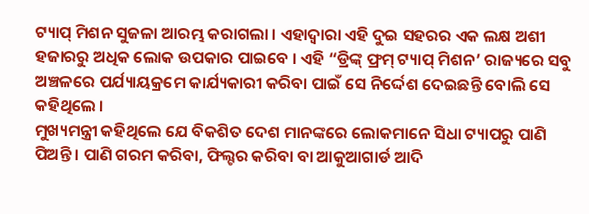ଟ୍ୟାପ୍ ମିଶନ ସୁଜଳା ଆରମ୍ଭ କରାଗଲା । ଏହାଦ୍ୱାରା ଏହି ଦୁଇ ସହରର ଏକ ଲକ୍ଷ ଅଶୀ ହଜାରରୁ ଅଧିକ ଲୋକ ଉପକାର ପାଇବେ । ଏହି “ଡ୍ରିଙ୍କ୍ ଫ୍ରମ୍ ଟ୍ୟାପ୍ ମିଶନ’ ରାଜ୍ୟରେ ସବୁ ଅଞ୍ଚଳରେ ପର୍ଯ୍ୟାୟକ୍ରମେ କାର୍ଯ୍ୟକାରୀ କରିବା ପାଇଁ ସେ ନିର୍ଦ୍ଦେଶ ଦେଇଛନ୍ତି ବୋଲି ସେ କହିଥିଲେ ।
ମୁଖ୍ୟମନ୍ତ୍ରୀ କହିଥିଲେ ଯେ ବିକଶିତ ଦେଶ ମାନଙ୍କରେ ଲୋକମାନେ ସିଧା ଟ୍ୟାପରୁ ପାଣି ପିଅନ୍ତି । ପାଣି ଗରମ କରିବା, ଫିଲ୍ଟର କରିବା ବା ଆକୁଆଗାର୍ଡ ଆଦି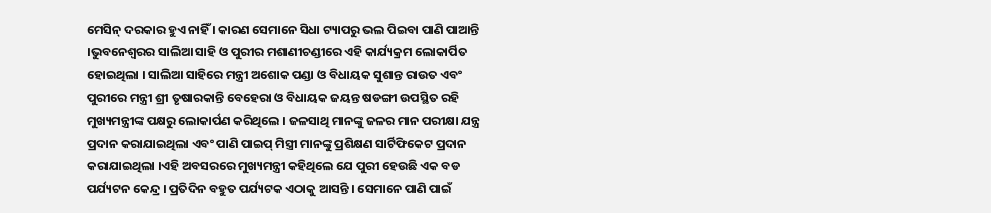ମେସିନ୍ ଦରକାର ହୁଏ ନାହିଁ । କାରଣ ସେମାନେ ସିଧା ଟ୍ୟାପରୁ ଭଲ ପିଇବା ପାଣି ପାଆନ୍ତି ।ଭୁବନେଶ୍ୱରର ସାଲିଆ ସାହି ଓ ପୁରୀର ମଶାଣୀଚଣ୍ଡୀରେ ଏହି କାର୍ଯ୍ୟକ୍ରମ ଲୋକାର୍ପିତ ହୋଇଥିଲା । ସାଲିଆ ସାହିରେ ମନ୍ତ୍ରୀ ଅଶୋକ ପଣ୍ଡା ଓ ବିଧାୟକ ସୁଶାନ୍ତ ରାଉତ ଏବଂ ପୁରୀରେ ମନ୍ତ୍ରୀ ଶ୍ରୀ ତୃଷାରକାନ୍ତି ବେହେରା ଓ ବିଧାୟକ ଜୟନ୍ତ ଷଡଙ୍ଗୀ ଉପସ୍ଥିତ ରହି ମୁଖ୍ୟମନ୍ତ୍ରୀଙ୍କ ପକ୍ଷରୁ ଲୋକାର୍ପଣ କରିଥିଲେ । ଜଳସାଥି ମାନଙ୍କୁ ଜଳର ମାନ ପରୀକ୍ଷା ଯନ୍ତ୍ର ପ୍ରଦାନ କରାଯାଇଥିଲା ଏବଂ ପାଣି ପାଇପ୍ ମିସ୍ତ୍ରୀ ମାନଙ୍କୁ ପ୍ରଶିକ୍ଷଣ ସାର୍ଟିଫିକେଟ ପ୍ରଦାନ କରାଯାଇଥିଲା ।ଏହି ଅବସରରେ ମୁଖ୍ୟମନ୍ତ୍ରୀ କହିଥିଲେ ଯେ ପୁରୀ ହେଉଛି ଏକ ବଡ ପର୍ଯ୍ୟଟନ କେନ୍ଦ୍ର । ପ୍ରତିଦିନ ବହୁତ ପର୍ଯ୍ୟଟକ ଏଠାକୁ ଆସନ୍ତି । ସେମାନେ ପାଣି ପାଇଁ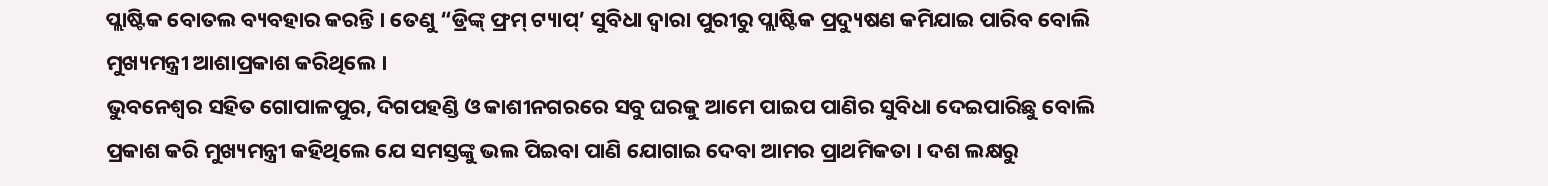ପ୍ଲାଷ୍ଟିକ ବୋତଲ ବ୍ୟବହାର କରନ୍ତି । ତେଣୁ “ଡ୍ରିଙ୍କ୍ ଫ୍ରମ୍ ଟ୍ୟାପ୍’ ସୁବିଧା ଦ୍ୱାରା ପୁରୀରୁ ପ୍ଲାଷ୍ଟିକ ପ୍ରଦ୍ୟୁଷଣ କମିଯାଇ ପାରିବ ବୋଲି ମୁଖ୍ୟମନ୍ତ୍ରୀ ଆଶାପ୍ରକାଶ କରିଥିଲେ ।
ଭୁବନେଶ୍ୱର ସହିତ ଗୋପାଳପୁର, ଦିଗପହଣ୍ଡି ଓ କାଶୀନଗରରେ ସବୁ ଘରକୁ ଆମେ ପାଇପ ପାଣିର ସୁବିଧା ଦେଇପାରିଛୁ ବୋଲି ପ୍ରକାଶ କରି ମୁଖ୍ୟମନ୍ତ୍ରୀ କହିଥିଲେ ଯେ ସମସ୍ତଙ୍କୁ ଭଲ ପିଇବା ପାଣି ଯୋଗାଇ ଦେବା ଆମର ପ୍ରାଥମିକତା । ଦଶ ଲକ୍ଷରୁ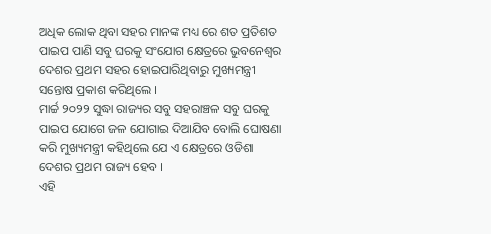ଅଧିକ ଲୋକ ଥିବା ସହର ମାନଙ୍କ ମଧ୍ୟ ରେ ଶତ ପ୍ରତିଶତ ପାଇପ ପାଣି ସବୁ ଘରକୁ ସଂଯୋଗ କ୍ଷେତ୍ରରେ ଭୁବନେଶ୍ୱର ଦେଶର ପ୍ରଥମ ସହର ହୋଇପାରିଥିବାରୁ ମୁଖ୍ୟମନ୍ତ୍ରୀ ସନ୍ତୋଷ ପ୍ରକାଶ କରିଥିଲେ ।
ମାର୍ଚ୍ଚ ୨୦୨୨ ସୁଦ୍ଧା ରାଜ୍ୟର ସବୁ ସହରାଞ୍ଚଳ ସବୁ ଘରକୁ ପାଇପ ଯୋଗେ ଜଳ ଯୋଗାଇ ଦିଆଯିବ ବୋଲି ଘୋଷଣା କରି ମୁଖ୍ୟମନ୍ତ୍ରୀ କହିଥିଲେ ଯେ ଏ କ୍ଷେତ୍ରରେ ଓଡିଶା ଦେଶର ପ୍ରଥମ ରାଜ୍ୟ ହେବ ।
ଏହି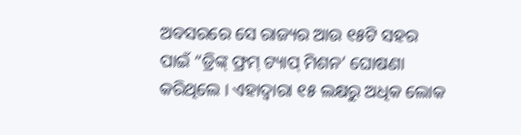ଅବସରରେ ସେ ରାଜ୍ୟର ଆଉ ୧୫ଟି ସହର ପାଇଁ “ଡ୍ରିଙ୍କ୍ ଫ୍ରମ୍ ଟ୍ୟାପ୍ ମିଶନ’ ଘୋଷଣା କରିଥିଲେ । ଏହାଦ୍ୱାରା ୧୫ ଲକ୍ଷରୁ ଅଧିକ ଲୋକ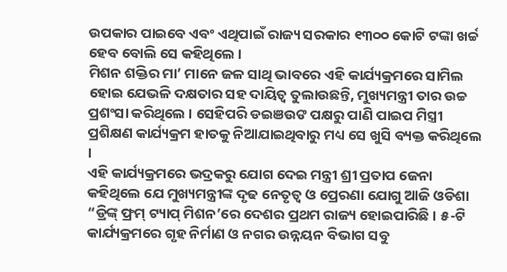ଉପକାର ପାଇବେ ଏବଂ ଏଥିପାଇଁ ରାଜ୍ୟ ସରକାର ୧୩୦୦ କୋଟି ଟଙ୍କା ଖର୍ଚ୍ଚ ହେବ ବୋଲି ସେ କହିଥିଲେ ।
ମିଶନ ଶକ୍ତିର ମା’ ମାନେ ଜଳ ସାଥି ଭାବରେ ଏହି କାର୍ଯ୍ୟକ୍ରମରେ ସାମିଲ ହୋଇ ଯେଭଳି ଦକ୍ଷତାର ସହ ଦାୟିତ୍ୱ ତୁଲାଉଛନ୍ତି, ମୁଖ୍ୟମନ୍ତ୍ରୀ ତାର ଉଚ୍ଚ ପ୍ରଶଂସା କରିଥିଲେ । ସେହିପରି ଡଇଞଉଙ ପକ୍ଷରୁ ପାଣି ପାଇପ ମିସ୍ତ୍ରୀ ପ୍ରଶିକ୍ଷଣ କାର୍ଯ୍ୟକ୍ରମ ହାତକୁ ନିଆଯାଇଥିବାରୁ ମଧ୍ୟ ସେ ଖୁସି ବ୍ୟକ୍ତ କରିଥିଲେ ।
ଏହି କାର୍ଯ୍ୟକ୍ରମରେ ଭଦ୍ରକରୁ ଯୋଗ ଦେଇ ମନ୍ତ୍ରୀ ଶ୍ରୀ ପ୍ରତାପ ଜେନା କହିଥିଲେ ଯେ ମୁଖ୍ୟମନ୍ତ୍ରୀଙ୍କ ଦୃଢ ନେତୃତ୍ୱ ଓ ପ୍ରେରଣା ଯୋଗୁ ଆଜି ଓଡିଶା “ଡ୍ରିଙ୍କ୍ ଫ୍ରମ୍ ଟ୍ୟାପ୍ ମିଶନ’ରେ ଦେଶର ପ୍ରଥମ ରାଜ୍ୟ ହୋଇପାରିଛି । ୫-ଟି କାର୍ଯ୍ୟକ୍ରମରେ ଗୃହ ନିର୍ମାଣ ଓ ନଗର ଉନ୍ନୟନ ବିଭାଗ ସବୁ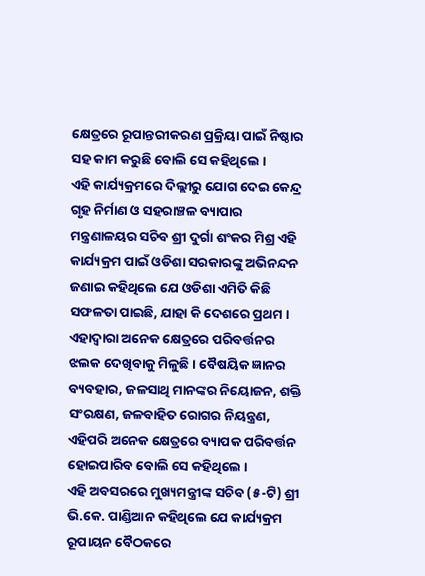କ୍ଷେତ୍ରରେ ରୂପାନ୍ତରୀକରଣ ପ୍ରକ୍ରିୟା ପାଇଁ ନିଷ୍ଠାର ସହ କାମ କରୁଛି ବୋଲି ସେ କହିଥିଲେ ।
ଏହି କାର୍ଯ୍ୟକ୍ରମରେ ଦିଲ୍ଲୀରୁ ଯୋଗ ଦେଇ କେନ୍ଦ୍ର ଗୃହ ନିର୍ମାଣ ଓ ସହରାଞ୍ଚଳ ବ୍ୟାପାର ମନ୍ତ୍ରଣାଳୟର ସଚିବ ଶ୍ରୀ ଦୁର୍ଗା ଶଂକର ମିଶ୍ର ଏହି କାର୍ଯ୍ୟକ୍ରମ ପାଇଁ ଓଡିଶା ସରକାରଙ୍କୁ ଅଭିନନ୍ଦନ ଜଣାଇ କହିଥିଲେ ଯେ ଓଡିଶା ଏମିତି କିଛି ସଫଳତା ପାଇଛି, ଯାହା କି ଦେଶରେ ପ୍ରଥମ । ଏହାଦ୍ୱାରା ଅନେକ କ୍ଷେତ୍ରରେ ପରିବର୍ତ୍ତନର ଝଲକ ଦେଖିବାକୁ ମିଳୁଛି । ବୈଷୟିକ ଜ୍ଞାନର ବ୍ୟବହାର, ଜଳସାଥି ମାନଙ୍କର ନିୟୋଜନ, ଶକ୍ତି ସଂରକ୍ଷଣ, ଜଳବାହିତ ରୋଗର ନିୟନ୍ତ୍ରଣ, ଏହିପରି ଅନେକ କ୍ଷେତ୍ରରେ ବ୍ୟାପକ ପରିବର୍ତ୍ତନ ହୋଇପାରିବ ବୋଲି ସେ କହିଥିଲେ ।
ଏହି ଅବସରରେ ମୁଖ୍ୟମନ୍ତ୍ରୀଙ୍କ ସଚିବ (୫-ଟି) ଶ୍ରୀ ଭି.କେ. ପାଣ୍ଡିଆନ କହିଥିଲେ ଯେ କାର୍ଯ୍ୟକ୍ରମ ରୂପାୟନ ବୈଠକରେ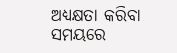ଅଧ୍ୟକ୍ଷତା କରିବା ସମୟରେ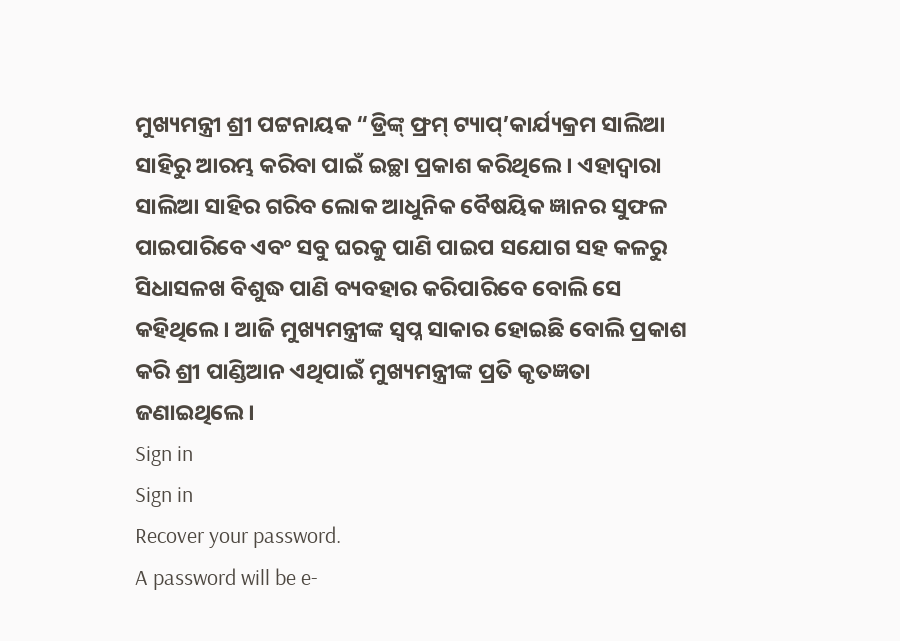ମୁଖ୍ୟମନ୍ତ୍ରୀ ଶ୍ରୀ ପଟ୍ଟନାୟକ “ଡ୍ରିଙ୍କ୍ ଫ୍ରମ୍ ଟ୍ୟାପ୍’କାର୍ଯ୍ୟକ୍ରମ ସାଲିଆ ସାହିରୁ ଆରମ୍ଭ କରିବା ପାଇଁ ଇଚ୍ଛା ପ୍ରକାଶ କରିଥିଲେ । ଏହାଦ୍ୱାରା ସାଲିଆ ସାହିର ଗରିବ ଲୋକ ଆଧୁନିକ ବୈଷୟିକ ଜ୍ଞାନର ସୁଫଳ ପାଇପାରିବେ ଏବଂ ସବୁ ଘରକୁ ପାଣି ପାଇପ ସଯୋଗ ସହ କଳରୁ ସିଧାସଳଖ ବିଶୁଦ୍ଧ ପାଣି ବ୍ୟବହାର କରିପାରିବେ ବୋଲି ସେ କହିଥିଲେ । ଆଜି ମୁଖ୍ୟମନ୍ତ୍ରୀଙ୍କ ସ୍ୱପ୍ନ ସାକାର ହୋଇଛି ବୋଲି ପ୍ରକାଶ କରି ଶ୍ରୀ ପାଣ୍ଡିଆନ ଏଥିପାଇଁ ମୁଖ୍ୟମନ୍ତ୍ରୀଙ୍କ ପ୍ରତି କୃତଜ୍ଞତା ଜଣାଇଥିଲେ ।
Sign in
Sign in
Recover your password.
A password will be e-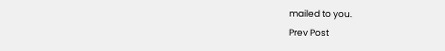mailed to you.
Prev Post